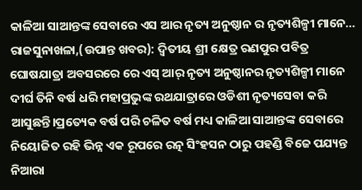କାଳିଆ ସାଆନ୍ତଙ୍କ ସେବାରେ ଏସ ଆର ନୃତ୍ୟ ଅନୁଷ୍ଠାନ ର ନୃତ୍ୟଶିଳ୍ପୀ ମାନେ…
ରାଜସୁନାଖଳା,(ଉପାନ୍ତ ଖବର): ଦ୍ୱିତୀୟ ଶ୍ରୀ କ୍ଷେତ୍ର ରଣପୁର ପବିତ୍ର ଘୋଷଯାତ୍ରା ଅବସରରେ ରେ ଏସ୍ ଆର୍ ନୃତ୍ୟ ଅନୁଷ୍ଠାନର ନୃତ୍ୟଶିଳ୍ପୀ ମାନେ ଦୀର୍ଘ ତିନି ବର୍ଷ ଧରି ମହାପ୍ରଭୁଙ୍କ ରଥଯାତ୍ରାରେ ଓଡିଶୀ ନୃତ୍ୟସେବା କରି ଆସୁଛନ୍ତି।ପ୍ରତ୍ୟେକ ବର୍ଷ ପରି ଚଳିତ ବର୍ଷ ମଧ୍ୟ କାଳିଆ ସାଆନ୍ତଙ୍କ ସେବାରେ ନିୟୋଜିତ ରହି ଭିନ୍ନ ଏକ ରୂପରେ ରତ୍ନ ସିଂହସନ ଠାରୁ ପହଣ୍ଡି ବିଜେ ପଯ୍ୟନ୍ତ ନିଆରା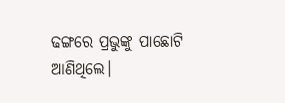ଢଙ୍ଗରେ ପ୍ରଭୁଙ୍କୁ ପାଛୋଟି ଆଣିଥିଲେ।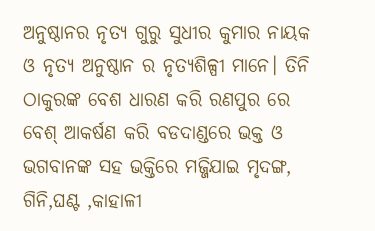ଅନୁଷ୍ଠାନର ନୃତ୍ୟ ଗୁରୁ ସୁଧୀର କୁମାର ନାୟକ ଓ ନୃତ୍ୟ ଅନୁଷ୍ଠାନ ର ନୃତ୍ୟଶିଳ୍ପୀ ମାନେ। ତିନି ଠାକୁରଙ୍କ ବେଶ ଧାରଣ କରି ରଣପୁର ରେ ବେଶ୍ ଆକର୍ଷଣ କରି ବଡଦାଣ୍ଡରେ ଭକ୍ତ ଓ ଭଗବାନଙ୍କ ସହ ଭକ୍ତିରେ ମଜ୍ଜିଯାଇ ମୃଦଙ୍ଗ, ଗିନି,ଘଣ୍ଟ ,କାହାଳୀ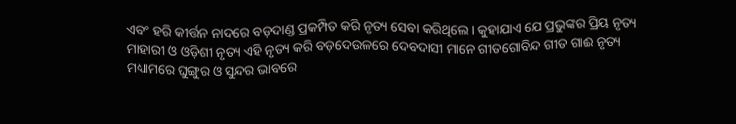ଏବଂ ହରି କୀର୍ତ୍ତନ ନାଦରେ ବଡ଼ଦାଣ୍ଡ ପ୍ରକମ୍ପିତ କରି ନୃତ୍ୟ ସେବା କରିଥିଲେ। କୁହାଯାଏ ଯେ ପ୍ରଭୁଙ୍କର ପ୍ରିୟ ନୃତ୍ୟ ମାହାରୀ ଓ ଓଡ଼ିଶୀ ନୃତ୍ୟ ଏହି ନୃତ୍ୟ କରି ବଡ଼ଦେଉଳରେ ଦେବଦାସୀ ମାନେ ଗୀତଗୋବିନ୍ଦ ଗୀତ ଗାଈ ନୃତ୍ୟ ମଧ୍ୟାମରେ ଘୁଙ୍ଗୁର ଓ ସୁନ୍ଦର ଭାବରେ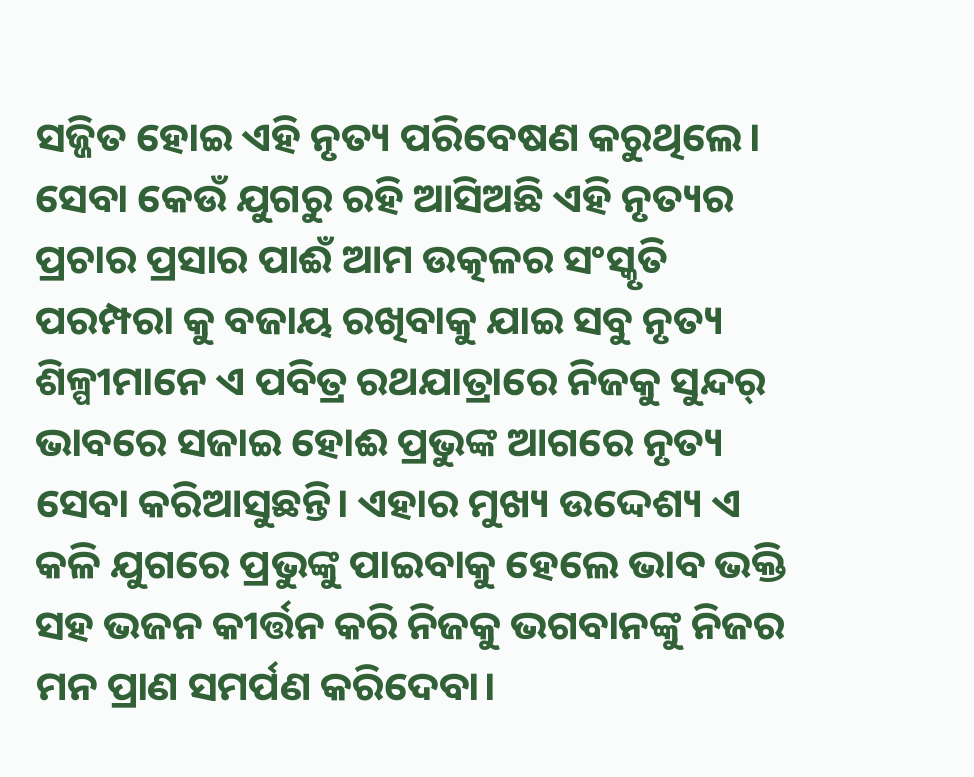ସଜ୍ଜିତ ହୋଇ ଏହି ନୃତ୍ୟ ପରିବେଷଣ କରୁଥିଲେ। ସେବା କେଉଁ ଯୁଗରୁ ରହି ଆସିଅଛି ଏହି ନୃତ୍ୟର ପ୍ରଚାର ପ୍ରସାର ପାଈଁ ଆମ ଉତ୍କଳର ସଂସ୍କୃତି ପରମ୍ପରା କୁ ବଜାୟ ରଖିବାକୁ ଯାଇ ସବୁ ନୃତ୍ୟ ଶିଳ୍ପୀମାନେ ଏ ପବିତ୍ର ରଥଯାତ୍ରାରେ ନିଜକୁ ସୁନ୍ଦର୍ ଭାବରେ ସଜାଇ ହୋଈ ପ୍ରଭୁଙ୍କ ଆଗରେ ନୃତ୍ୟ ସେବା କରିଆସୁଛନ୍ତି। ଏହାର ମୁଖ୍ୟ ଉଦ୍ଦେଶ୍ୟ ଏ କଳି ଯୁଗରେ ପ୍ରଭୁଙ୍କୁ ପାଇବାକୁ ହେଲେ ଭାବ ଭକ୍ତି ସହ ଭଜନ କୀର୍ତ୍ତନ କରି ନିଜକୁ ଭଗବାନଙ୍କୁ ନିଜର ମନ ପ୍ରାଣ ସମର୍ପଣ କରିଦେବା।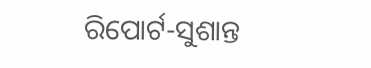ରିପୋର୍ଟ-ସୁଶାନ୍ତ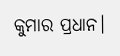କୁମାର ପ୍ରଧାନ।